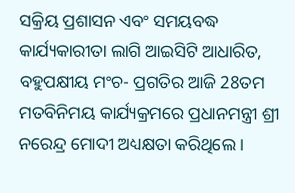ସକ୍ରିୟ ପ୍ରଶାସନ ଏବଂ ସମୟବଦ୍ଧ କାର୍ଯ୍ୟକାରୀତା ଲାଗି ଆଇସିଟି ଆଧାରିତ, ବହୁପକ୍ଷୀୟ ମଂଚ- ପ୍ରଗତିର ଆଜି 28ତମ ମତବିନିମୟ କାର୍ଯ୍ୟକ୍ରମରେ ପ୍ରଧାନମନ୍ତ୍ରୀ ଶ୍ରୀ ନରେନ୍ଦ୍ର ମୋଦୀ ଅଧ୍ୟକ୍ଷତା କରିଥିଲେ ।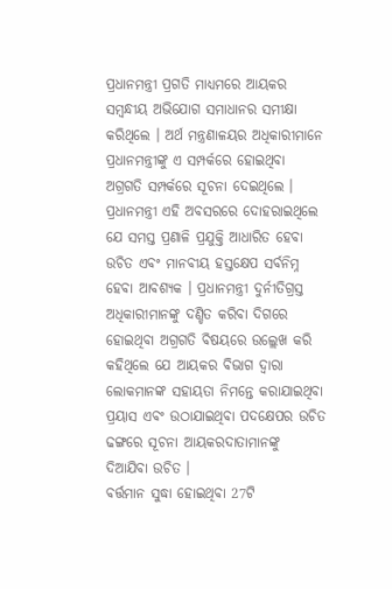ପ୍ରଧାନମନ୍ତ୍ରୀ ପ୍ରଗତି ମାଧ୍ୟମରେ ଆୟକର ସମ୍ବନ୍ଧୀୟ ଅଭିଯୋଗ ସମାଧାନର ସମୀକ୍ଷା କରିଥିଲେ । ଅର୍ଥ ମନ୍ତ୍ରଣାଳୟର ଅଧିକାରୀମାନେ ପ୍ରଧାନମନ୍ତ୍ରୀଙ୍କୁ ଏ ସମ୍ପର୍କରେ ହୋଇଥିବା ଅଗ୍ରଗତି ସମ୍ପର୍କରେ ସୂଚନା ଦେଇଥିଲେ । ପ୍ରଧାନମନ୍ତ୍ରୀ ଏହି ଅବସରରେ ଦୋହରାଇଥିଲେ ଯେ ସମସ୍ତ ପ୍ରଣାଳି ପ୍ରଯୁକ୍ତି ଆଧାରିତ ହେବା ଉଚିତ ଏବଂ ମାନବୀୟ ହସ୍ତକ୍ଷେପ ସର୍ବନିମ୍ନ ହେବା ଆବଶ୍ୟକ । ପ୍ରଧାନମନ୍ତ୍ରୀ ଦୁର୍ନୀତିଗ୍ରସ୍ତ ଅଧିକାରୀମାନଙ୍କୁ ଦଣ୍ଡିତ କରିବା ଦିଗରେ ହୋଇଥିବା ଅଗ୍ରଗତି ବିଷୟରେ ଉଲ୍ଲେଖ କରି କହିଥିଲେ ଯେ ଆୟକର ବିଭାଗ ଦ୍ୱାରା ଲୋକମାନଙ୍କ ସହାୟତା ନିମନ୍ତେ କରାଯାଇଥିବା ପ୍ରୟାସ ଏବଂ ଉଠାଯାଇଥିବା ପଦକ୍ଷେପର ଉଚିତ ଢଙ୍ଗରେ ସୂଚନା ଆୟକରଦାତାମାନଙ୍କୁ ଦିଆଯିବା ଉଚିତ ।
ବର୍ତ୍ତମାନ ସୁଦ୍ଧା ହୋଇଥିବା 27ଟି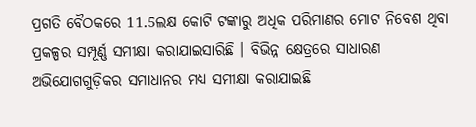ପ୍ରଗତି ବୈଠକରେ 11.5ଲକ୍ଷ କୋଟି ଟଙ୍କାରୁ ଅଧିକ ପରିମାଣର ମୋଟ ନିବେଶ ଥିବା ପ୍ରକଳ୍ପର ସମ୍ପୂର୍ଣ୍ଣ ସମୀକ୍ଷା କରାଯାଇସାରିଛି । ବିଭିନ୍ନ କ୍ଷେତ୍ରରେ ସାଧାରଣ ଅଭିଯୋଗଗୁଡ଼ିକର ସମାଧାନର ମଧ୍ୟ ସମୀକ୍ଷା କରାଯାଇଛି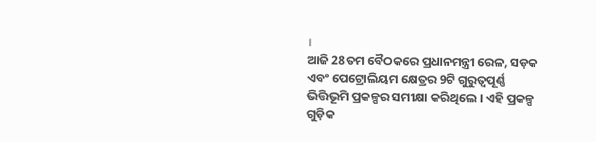।
ଆଜି 28ତମ ବୈଠକରେ ପ୍ରଧାନମନ୍ତ୍ରୀ ରେଳ, ସଡ଼କ ଏବଂ ପେଟ୍ରୋଲିୟମ କ୍ଷେତ୍ରର 9ଟି ଗୁରୁତ୍ୱପୂର୍ଣ୍ଣ ଭିତ୍ତିଭୂମି ପ୍ରକଳ୍ପର ସମୀକ୍ଷା କରିଥିଲେ । ଏହି ପ୍ରକଳ୍ପ ଗୁଡ଼ିକ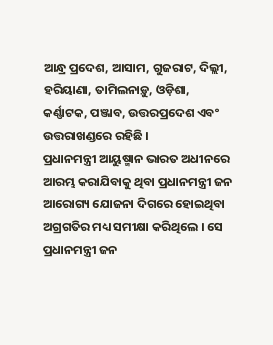ଆନ୍ଧ୍ର ପ୍ରଦେଶ, ଆସାମ, ଗୁଜରାଟ, ଦିଲ୍ଲୀ, ହରିୟାଣା, ତାମିଲନାଡ଼ୁ, ଓଡ଼ିଶା, କର୍ଣ୍ଣାଟକ, ପଞ୍ଜାବ, ଉତ୍ତରପ୍ରଦେଶ ଏବଂ ଉତ୍ତରାଖଣ୍ଡରେ ରହିଛି ।
ପ୍ରଧାନମନ୍ତ୍ରୀ ଆୟୁଷ୍ମାନ ଭାରତ ଅଧୀନରେ ଆରମ୍ଭ କରାଯିବାକୁ ଥିବା ପ୍ରଧାନମନ୍ତ୍ରୀ ଜନ ଆରୋଗ୍ୟ ଯୋଜନା ଦିଗରେ ହୋଇଥିବା ଅଗ୍ରଗତିର ମଧ୍ୟ ସମୀକ୍ଷା କରିଥିଲେ । ସେ ପ୍ରଧାନମନ୍ତ୍ରୀ ଜନ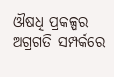ଔଷଧି ପ୍ରକଳ୍ପର ଅଗ୍ରଗତି ସମ୍ପର୍କରେ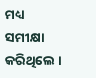ମଧ୍ୟ ସମୀକ୍ଷା କରିଥିଲେ ।